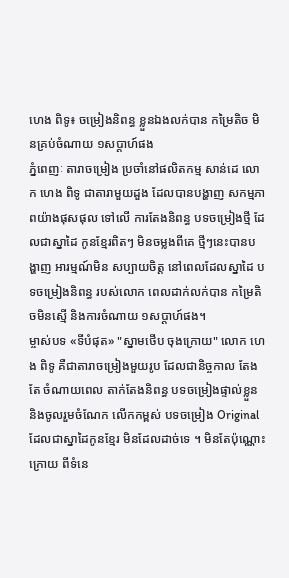ហេង ពិទូ៖ ចម្រៀងនិពន្ធ ខ្លួនឯងលក់បាន កម្រៃតិច មិនគ្រប់ចំណាយ ១សប្តាហ៍ផង
ភ្នំពេញៈ តារាចម្រៀង ប្រចាំនៅផលិតកម្ម សាន់ដេ លោក ហេង ពិទូ ជាតារាមួយដួង ដែលបានបង្ហាញ សកម្មភាពយ៉ាងផុសផុល ទៅលើ ការតែងនិពន្ធ បទចម្រៀងថ្មី ដែលជាស្នាដៃ កូនខ្មែរពិតៗ មិនចម្លងពីគេ ថ្មីៗនេះបានបង្ហាញ អារម្មណ៍មិន សប្បាយចិត្ត នៅពេលដែលស្នាដៃ បទចម្រៀងនិពន្ធ របស់លោក ពេលដាក់លក់បាន កម្រៃតិចមិនស្មើ និងការចំណាយ ១សប្តាហ៍ផង។
ម្ចាស់បទ «ទីបំផុត» "ស្នាមថើប ចុងក្រោយ" លោក ហេង ពិទូ គឺជាតារាចម្រៀងមួយរូប ដែលជានិច្ចកាល តែងតែ ចំណាយពេល តាក់តែងនិពន្ធ បទចម្រៀងផ្ទាល់ខ្លួន និងចូលរួមចំណែក លើកកម្ពស់ បទចម្រៀង Original ដែលជាស្នាដៃកូនខ្មែរ មិនដែលដាច់ទេ ។ មិនតែប៉ុណ្ណោះក្រោយ ពីទំនេ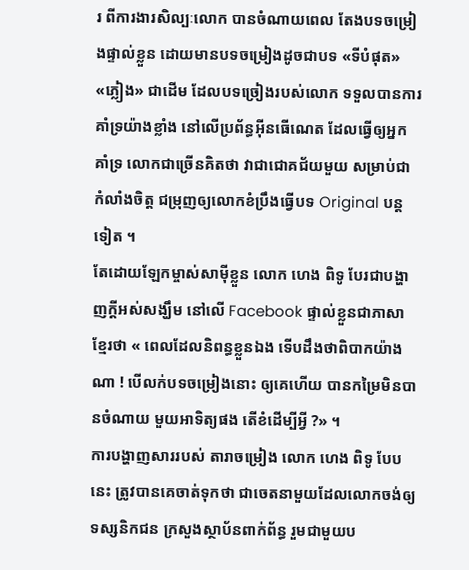រ ពីការងារសិល្បៈលោក បានចំណាយពេល តែងបទចម្រៀងផ្ទាល់ខ្លួន ដោយមានបទចម្រៀងដូចជាបទ «ទីបំផុត» «ភ្លៀង» ជាដើម ដែលបទច្រៀងរបស់លោក ទទួលបានការគាំទ្រយ៉ាងខ្លាំង នៅលើប្រព័ន្ធអ៊ីនធើណេត ដែលធ្វើឲ្យអ្នកគាំទ្រ លោកជាច្រើនគិតថា វាជាជោគជ័យមួយ សម្រាប់ជាកំលាំងចិត្ត ជម្រុញឲ្យលោកខំប្រឹងធ្វើបទ Original បន្តទៀត ។
តែដោយឡែកម្ចាស់សាម៉ីខ្លួន លោក ហេង ពិទូ បែរជាបង្ហាញក្តីអស់សង្ឃឹម នៅលើ Facebook ផ្ទាល់ខ្លួនជាភាសាខ្មែរថា « ពេលដែលនិពន្ធខ្លួនឯង ទើបដឹងថាពិបាកយ៉ាងណា ! បើលក់បទចម្រៀងនោះ ឲ្យគេហើយ បានកម្រៃមិនបានចំណាយ មួយអាទិត្យផង តើខំដើម្បីអ្វី ?» ។
ការបង្ហាញសាររបស់ តារាចម្រៀង លោក ហេង ពិទូ បែបនេះ ត្រូវបានគេចាត់ទុកថា ជាចេតនាមួយដែលលោកចង់ឲ្យទស្សនិកជន ក្រសួងស្ថាប័នពាក់ព័ន្ធ រួមជាមួយប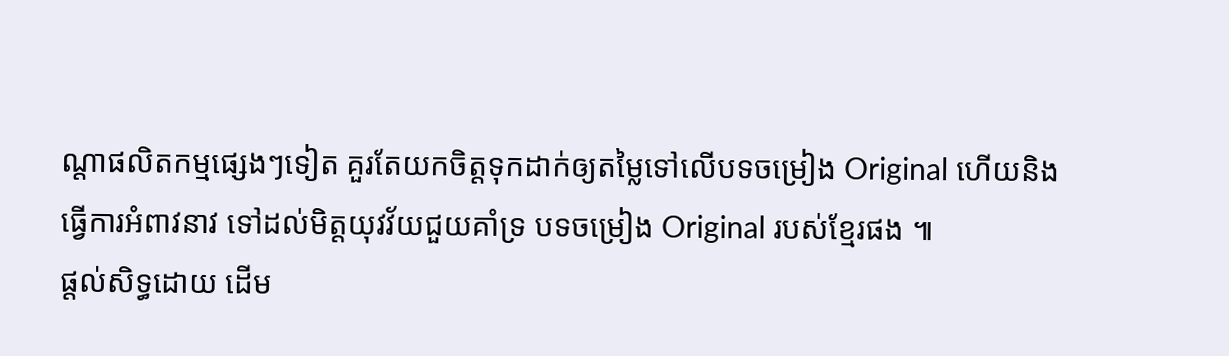ណ្តាផលិតកម្មផ្សេងៗទៀត គួរតែយកចិត្តទុកដាក់ឲ្យតម្លៃទៅលើបទចម្រៀង Original ហើយនិងធ្វើការអំពាវនាវ ទៅដល់មិត្តយុវវ័យជួយគាំទ្រ បទចម្រៀង Original របស់ខ្មែរផង ៕
ផ្តល់សិទ្ធដោយ ដើម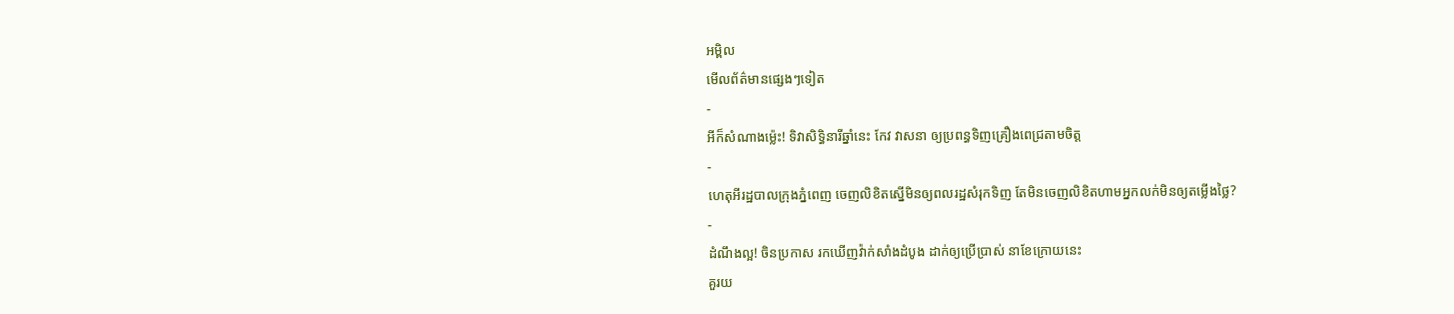អម្ពិល
មើលព័ត៌មានផ្សេងៗទៀត
-
អីក៏សំណាងម្ល៉េះ! ទិវាសិទ្ធិនារីឆ្នាំនេះ កែវ វាសនា ឲ្យប្រពន្ធទិញគ្រឿងពេជ្រតាមចិត្ត
-
ហេតុអីរដ្ឋបាលក្រុងភ្នំពេញ ចេញលិខិតស្នើមិនឲ្យពលរដ្ឋសំរុកទិញ តែមិនចេញលិខិតហាមអ្នកលក់មិនឲ្យតម្លើងថ្លៃ?
-
ដំណឹងល្អ! ចិនប្រកាស រកឃើញវ៉ាក់សាំងដំបូង ដាក់ឲ្យប្រើប្រាស់ នាខែក្រោយនេះ
គួរយ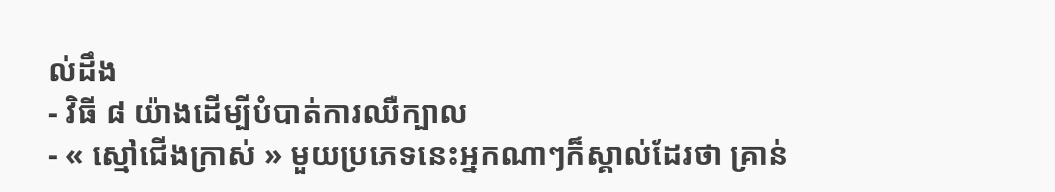ល់ដឹង
- វិធី ៨ យ៉ាងដើម្បីបំបាត់ការឈឺក្បាល
- « ស្មៅជើងក្រាស់ » មួយប្រភេទនេះអ្នកណាៗក៏ស្គាល់ដែរថា គ្រាន់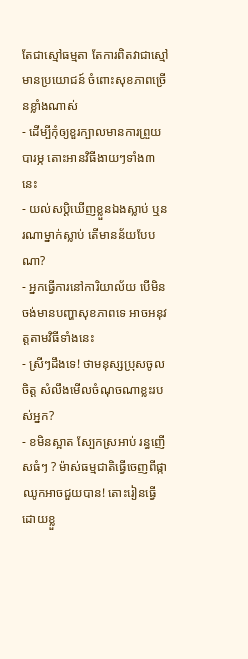តែជាស្មៅធម្មតា តែការពិតវាជាស្មៅមានប្រយោជន៍ ចំពោះសុខភាពច្រើនខ្លាំងណាស់
- ដើម្បីកុំឲ្យខួរក្បាលមានការព្រួយបារម្ភ តោះអានវិធីងាយៗទាំង៣នេះ
- យល់សប្តិឃើញខ្លួនឯងស្លាប់ ឬនរណាម្នាក់ស្លាប់ តើមានន័យបែបណា?
- អ្នកធ្វើការនៅការិយាល័យ បើមិនចង់មានបញ្ហាសុខភាពទេ អាចអនុវត្តតាមវិធីទាំងនេះ
- ស្រីៗដឹងទេ! ថាមនុស្សប្រុសចូលចិត្ត សំលឹងមើលចំណុចណាខ្លះរបស់អ្នក?
- ខមិនស្អាត ស្បែកស្រអាប់ រន្ធញើសធំៗ ? ម៉ាស់ធម្មជាតិធ្វើចេញពីផ្កាឈូកអាចជួយបាន! តោះរៀនធ្វើដោយខ្លួ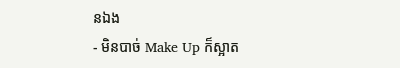នឯង
- មិនបាច់ Make Up ក៏ស្អាត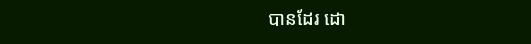បានដែរ ដោ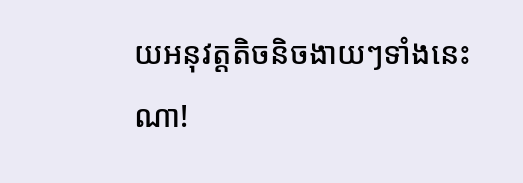យអនុវត្តតិចនិចងាយៗទាំងនេះណា!